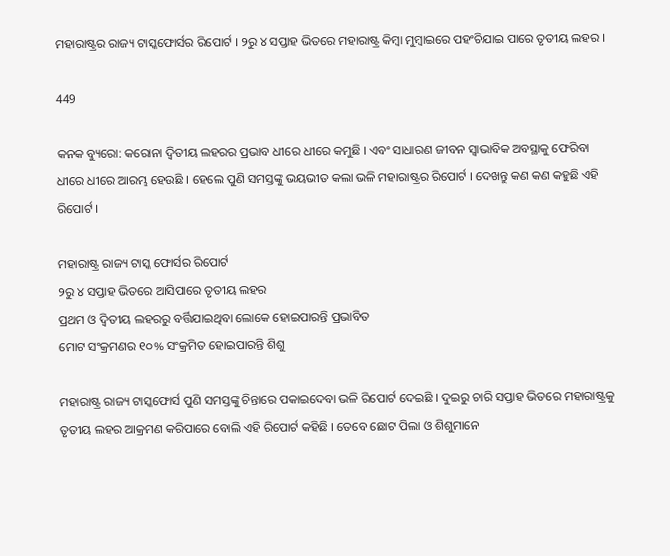ମହାରାଷ୍ଟ୍ରର ରାଜ୍ୟ ଟାସ୍କଫୋର୍ସର ରିପୋର୍ଟ । ୨ରୁ ୪ ସପ୍ତାହ ଭିତରେ ମହାରାଷ୍ଟ୍ର କିମ୍ବା ମୁମ୍ବାଇରେ ପହଂଚିଯାଇ ପାରେ ତୃତୀୟ ଲହର ।

449

କନକ ବ୍ୟୁରୋ: କରୋନା ଦ୍ୱିତୀୟ ଲହରର ପ୍ରଭାବ ଧୀରେ ଧୀରେ କମୁଛି । ଏବଂ ସାଧାରଣ ଜୀବନ ସ୍ୱାଭାବିକ ଅବସ୍ଥାକୁ ଫେରିବା ଧୀରେ ଧୀରେ ଆରମ୍ଭ ହେଉଛି । ହେଲେ ପୁଣି ସମସ୍ତଙ୍କୁ ଭୟଭୀତ କଲା ଭଳି ମହାରାଷ୍ଟ୍ରର ରିପୋର୍ଟ । ଦେଖନ୍ତୁ କଣ କଣ କହୁଛି ଏହି ରିପୋର୍ଟ ।

ମହାରାଷ୍ଟ୍ର ରାଜ୍ୟ ଟାସ୍କ ଫୋର୍ସର ରିପୋର୍ଟ
୨ରୁ ୪ ସପ୍ତାହ ଭିତରେ ଆସିପାରେ ତୃତୀୟ ଲହର
ପ୍ରଥମ ଓ ଦ୍ୱିତୀୟ ଲହରରୁ ବର୍ତ୍ତିଯାଇଥିବା ଲୋକେ ହୋଇପାରନ୍ତି ପ୍ରଭାବିତ
ମୋଟ ସଂକ୍ରମଣର ୧୦% ସଂକ୍ରମିତ ହୋଇପାରନ୍ତି ଶିଶୁ

ମହାରାଷ୍ଟ୍ର ରାଜ୍ୟ ଟାସ୍କଫୋର୍ସ ପୁଣି ସମସ୍ତଙ୍କୁ ଚିନ୍ତାରେ ପକାଇଦେବା ଭଳି ରିପୋର୍ଟ ଦେଇଛି । ଦୁଇରୁ ଚାରି ସପ୍ତାହ ଭିତରେ ମହାରାଷ୍ଟ୍ରକୁ ତୃତୀୟ ଲହର ଆକ୍ରମଣ କରିପାରେ ବୋଲି ଏହି ରିପୋର୍ଟ କହିଛି । ତେବେ ଛୋଟ ପିଲା ଓ ଶିଶୁମାନେ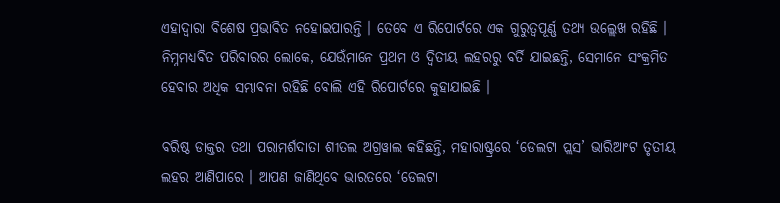ଏହାଦ୍ୱାରା ବିଶେଷ ପ୍ରଭାବିତ ନହୋଇପାରନ୍ତି । ତେବେ ଏ ରିପୋର୍ଟରେ ଏକ ଗୁରୁତ୍ୱପୂର୍ଣ୍ଣ ତଥ୍ୟ ଉଲ୍ଲେଖ ରହିଛି । ନିମ୍ନମଧ୍ୟବିତ ପରିବାରର ଲୋକେ, ଯେଉଁମାନେ ପ୍ରଥମ ଓ ଦ୍ୱିତୀୟ ଲହରରୁ ବର୍ତି ଯାଇଛନ୍ତି, ସେମାନେ ସଂକ୍ରମିତ ହେବାର ଅଧିକ ସମ୍ଭାବନା ରହିଛି ବୋଲି ଏହି ରିପୋର୍ଟରେ କୁହାଯାଇଛି ।

ବରିଷ୍ଠ ଡାକ୍ତର ତଥା ପରାମର୍ଶଦାତା ଶୀତଲ ଅଗ୍ରୱାଲ କହିଛନ୍ତି, ମହାରାଷ୍ଟ୍ରରେ ‘ଡେଲଟା ପ୍ଲସ’ ଭାରିଆଂଟ ତୃତୀୟ ଲହର ଆଣିପାରେ । ଆପଣ ଜାଣିଥିବେ ଭାରତରେ ‘ଡେଲଟା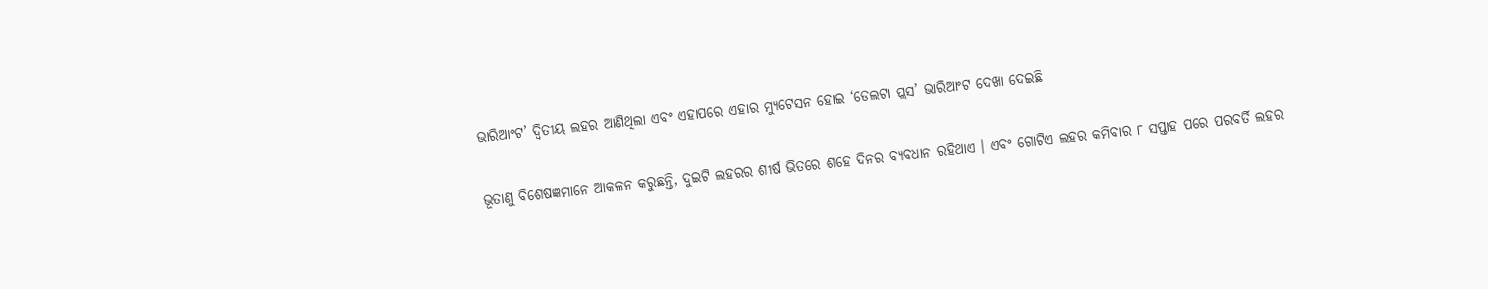ଭାରିଆଂଟ’ ଦ୍ୱିତୀୟ ଲହର ଆଣିଥିଲା ଏବଂ ଏହାପରେ ଏହାର ମ୍ୟୁଟେସନ ହୋଇ ‘ଡେଲଟା ପ୍ଲସ’ ଭାରିଆଂଟ ଦେଖା ଦେଇଛି

ଭୂତାଣୁ ବିଶେଷଜ୍ଞମାନେ ଆକଳନ କରୁଛନ୍ତି, ଦୁଇଟି ଲହରର ଶୀର୍ଷ ଭିତରେ ଶହେ ଦିନର ବ୍ୟବଧାନ ରହିଥାଏ । ଏବଂ ଗୋଟିଏ ଲହର କମିବାର ୮ ସପ୍ତାହ ପରେ ପରବର୍ତି ଲହର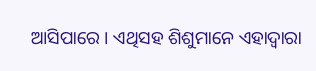ଆସିପାରେ । ଏଥିସହ ଶିଶୁମାନେ ଏହାଦ୍ୱାରା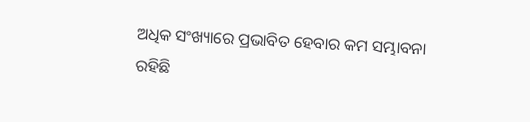ଅଧିକ ସଂଖ୍ୟାରେ ପ୍ରଭାବିତ ହେବାର କମ ସମ୍ଭାବନା ରହିଛି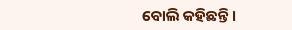ବୋଲି କହିଛନ୍ତି ।